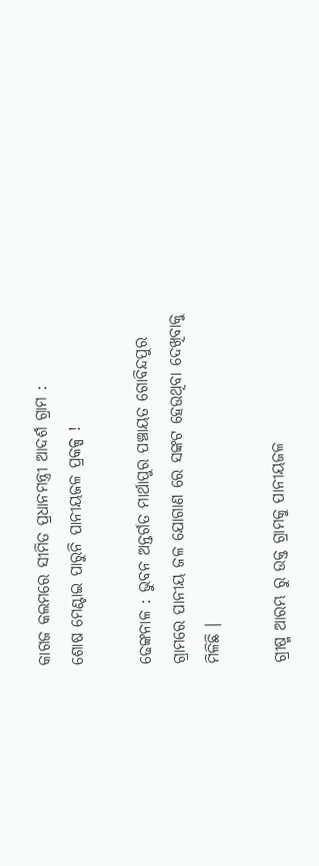କାଗଜ କଲମରେ ସୀମିତ ପ୍ରଧାନମନ୍ତ୍ରୀ ଆଦର୍ଶ ଗ୍ରାମ :
ଶୋଷ ମେଣ୍ଟାଇ ପାରୁନି ପାନୀୟଜଳ ପ୍ରକଳ୍ପ !

ଢେଙ୍କନାଳ : ଭୁବନ ଅନ୍ତର୍ଗତ ମାର୍ଥାପୁର ପଞ୍ଚାୟତ ଗୋବିନ୍ଦପୁର ଗ୍ରାମରେ ପାନୀୟ ଜଳ ଯୋଗାଣ ରେ ସଙ୍କଟ ହେଉଥିବା ଦେଖିବାକୁ ମିଳିଛି ।

ଗ୍ରୀଷ୍ମ ଆରମ୍ଭ ରୁ ଉକ୍ତ ଗ୍ରାମକୁ ପାନୀୟଜଳ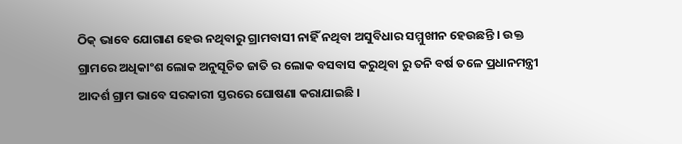ଠିକ୍ ଭାବେ ଯୋଗାଣ ହେଉ ନଥିବାରୁ ଗ୍ରାମବାସୀ ନାହିଁ ନଥିବା ଅସୁବିଧାର ସମ୍ମୁଖୀନ ହେଉଛନ୍ତି । ଉକ୍ତ ଗ୍ରାମରେ ଅଧିକାଂଶ ଲୋକ ଅନୁସୂଚିତ ଜାତି ର ଲୋକ ବସବାସ କରୁଥିବା ରୁ ତନି ବର୍ଷ ତଳେ ପ୍ରଧାନମନ୍ତ୍ରୀ ଆଦର୍ଶ ଗ୍ରାମ ଭାବେ ସରକାରୀ ସ୍ତରରେ ଘୋଷଣା କରାଯାଇଛି ।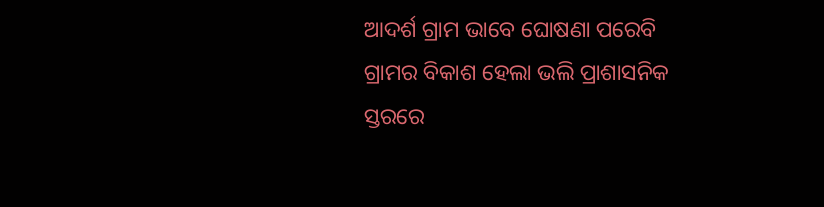ଆଦର୍ଶ ଗ୍ରାମ ଭାବେ ଘୋଷଣା ପରେବି ଗ୍ରାମର ବିକାଶ ହେଲା ଭଲି ପ୍ରାଶାସନିକ ସ୍ତରରେ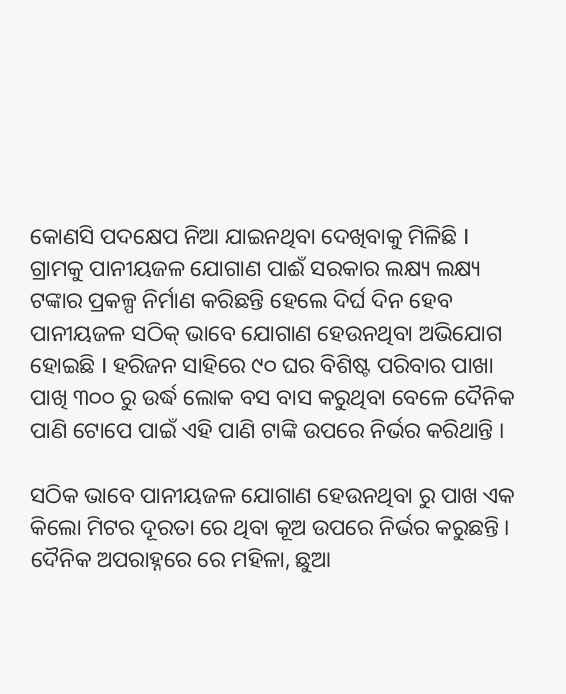କୋଣସି ପଦକ୍ଷେପ ନିଆ ଯାଇନଥିବା ଦେଖିବାକୁ ମିଳିଛି I ଗ୍ରାମକୁ ପାନୀୟଜଳ ଯୋଗାଣ ପାଈଁ ସରକାର ଲକ୍ଷ୍ୟ ଲକ୍ଷ୍ୟ ଟଙ୍କାର ପ୍ରକଳ୍ପ ନିର୍ମାଣ କରିଛନ୍ତି ହେଲେ ଦିର୍ଘ ଦିନ ହେବ ପାନୀୟଜଳ ସଠିକ୍ ଭାବେ ଯୋଗାଣ ହେଉନଥିବା ଅଭିଯୋଗ ହୋଇଛି I ହରିଜନ ସାହିରେ ୯୦ ଘର ବିଶିଷ୍ଟ ପରିବାର ପାଖା ପାଖି ୩୦୦ ରୁ ଉର୍ଦ୍ଧ ଲୋକ ବସ ବାସ କରୁଥିବା ବେଳେ ଦୈନିକ ପାଣି ଟୋପେ ପାଇଁ ଏହି ପାଣି ଟାଙ୍କି ଉପରେ ନିର୍ଭର କରିଥାନ୍ତି ।

ସଠିକ ଭାବେ ପାନୀୟଜଳ ଯୋଗାଣ ହେଉନଥିବା ରୁ ପାଖ ଏକ କିଲୋ ମିଟର ଦୂରତା ରେ ଥିବା କୂଅ ଉପରେ ନିର୍ଭର କରୁଛନ୍ତି । ଦୈନିକ ଅପରାହ୍ନରେ ରେ ମହିଳା, ଛୁଆ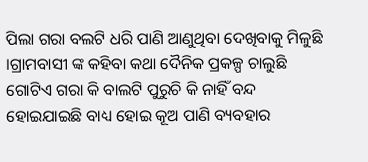ପିଲା ଗରା ବଲଟି ଧରି ପାଣି ଆଣୁଥିବା ଦେଖିବାକୁ ମିଳୁଛି ।ଗ୍ରାମବାସୀ ଙ୍କ କହିବା କଥା ଦୈନିକ ପ୍ରକଳ୍ପ ଚାଲୁଛି ଗୋଟିଏ ଗରା କି ବାଲଟି ପୁରୁଚି କି ନାହିଁ ବନ୍ଦ ହୋଇଯାଇଛି ବାଧ୍ୟ ହୋଇ କୂଅ ପାଣି ବ୍ୟବହାର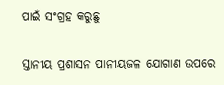ପାଇଁ ସଂଗ୍ରହ କରୁଛୁ

ସ୍ତାନୀୟ ପ୍ରଶାସନ ପାନୀୟଜଳ ଯୋଗାଣ ଉପରେ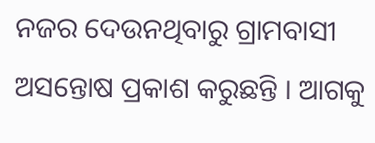ନଜର ଦେଉନଥିବାରୁ ଗ୍ରାମବାସୀ ଅସନ୍ତୋଷ ପ୍ରକାଶ କରୁଛନ୍ତି । ଆଗକୁ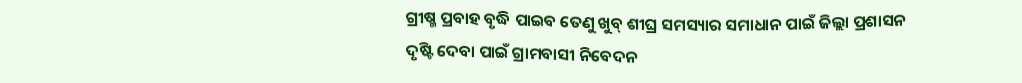ଗ୍ରୀଷ୍ମ ପ୍ରବାହ ବୃଦ୍ଧି ପାଇବ ତେଣୁ ଖୁବ୍ ଶୀଘ୍ର ସମସ୍ୟାର ସମାଧାନ ପାଇଁ ଜିଲ୍ଲା ପ୍ରଶାସନ ଦୃଷ୍ଟି ଦେବା ପାଇଁ ଗ୍ରାମବାସୀ ନିବେଦନ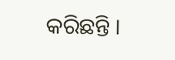କରିଛନ୍ତି ।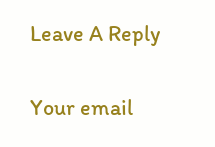Leave A Reply

Your email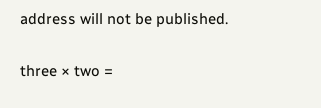address will not be published.

three × two =